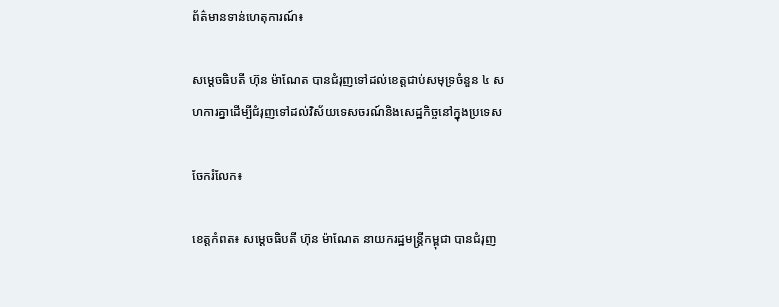ព័ត៌មានទាន់ហេតុការណ៍៖

សម្ដេចធិបតី ហ៊ុន ម៉ាណែត បានជំរុញទៅដល់ខេត្តជាប់សមុទ្រចំនួន ៤ សហការគ្នាដើម្បីជំរុញទៅដល់វិស័យទេសចរណ៍និងសេដ្ឋកិច្ចនៅក្នុងប្រទេស

ចែករំលែក៖

ខេត្តកំពត៖ សម្ដេចធិបតី ហ៊ុន ម៉ាណែត នាយករដ្ឋមន្ត្រីកម្ពុជា បានជំរុញ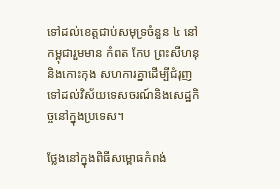ទៅដល់ខេត្តជាប់សមុទ្រចំនួន ៤ នៅកម្ពុជារួមមាន កំពត កែប ព្រះសីហនុ និងកោះកុង សហការគ្នាដើម្បីជំរុញទៅដល់វិស័យទេសចរណ៍និងសេដ្ឋកិច្ចនៅក្នុងប្រទេស។

ថ្លែងនៅក្នុងពិធីសម្ពោធកំពង់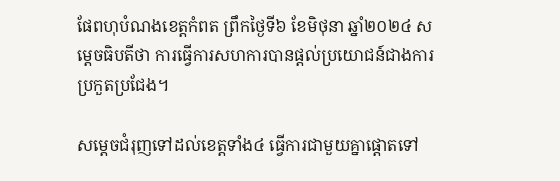ផែពហុបំណងខេត្តកំពត ព្រឹកថ្ងៃទី៦ ខែមិថុនា ឆ្នាំ២០២៤ សម្ដេចធិបតីថា ការធ្វើការសហការបានផ្ដល់ប្រយោជន៍ជាងការប្រកួតប្រជែង។

សម្ដេចជំរុញទៅដល់ខេត្តទាំង៤ ធ្វើការជាមួយគ្នាផ្ដោតទៅ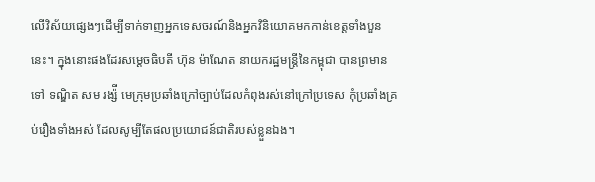លើវិស័យផ្សេងៗដើម្បីទាក់ទាញអ្នកទេសចរណ៍និងអ្នកវិនិយោគមកកាន់ខេត្តទាំងបួននេះ។ ក្នុងនោះផងដែរសម្តេចធិបតី ហ៊ុន ម៉ាណែត នាយករដ្ឋមន្រ្តីនៃកម្ពុជា បានព្រមានទៅ ទណ្ឌិត សម រង្ស៉ី មេក្រុមប្រឆាំងក្រៅច្បាប់ដែលកំពុងរស់នៅក្រៅប្រទេស កុំប្រឆាំងគ្រប់រឿងទាំងអស់ ដែលសូម្បីតែផលប្រយោជន៍ជាតិរបស់ខ្លួនឯង។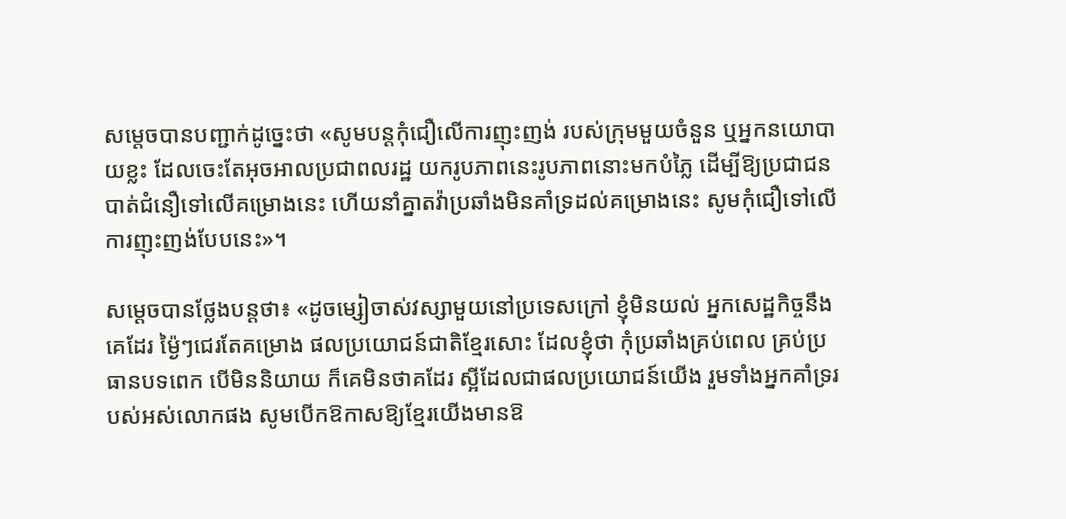សម្តេចបានបញ្ជាក់ដូច្នេះថា «សូមបន្តកុំជឿលើការញុះញង់ របស់ក្រុមមួយចំនួន ឬអ្នកនយោបាយខ្លះ ដែលចេះតែអុចអាលប្រជាពលរដ្ឋ យករូបភាពនេះរូបភាពនោះមកបំភ្លៃ ដើម្បីឱ្យប្រជាជនបាត់ជំនឿទៅលើគម្រោងនេះ ហើយនាំគ្នាតវ៉ាប្រឆាំងមិនគាំទ្រដល់គម្រោងនេះ សូមកុំជឿទៅលើការញុះញង់បែបនេះ»។

សម្តេចបានថ្លែងបន្តថា៖ «ដូចម្សៀចាស់វស្សាមួយនៅប្រទេសក្រៅ ខ្ញុំមិនយល់ អ្នកសេដ្ឋកិច្ចនឹងគេដែរ ម្ង៉ៃៗជេរតែគម្រោង ផលប្រយោជន៍ជាតិខ្មែរសោះ ដែលខ្ញុំថា កុំប្រឆាំងគ្រប់ពេល គ្រប់ប្រធានបទពេក បើមិននិយាយ ក៏គេមិនថាគដែរ ស្អីដែលជាផលប្រយោជន៍យើង រួមទាំងអ្នកគាំទ្ររបស់អស់លោកផង សូមបើកឱកាសឱ្យខ្មែរយើងមានឱ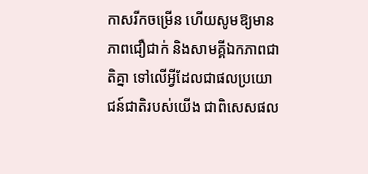កាសរីកចម្រើន ហើយសូមឱ្យមានភាពជឿជាក់ និងសាមគ្គីឯកភាពជាតិគ្នា ទៅលើអ្វីដែលជាផលប្រយោជន៍ជាតិរបស់យើង ជាពិសេសផល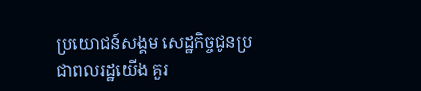ប្រយោជន៍សង្គម សេដ្ឋកិច្ចជូនប្រជាពលរដ្ឋយើង គួរ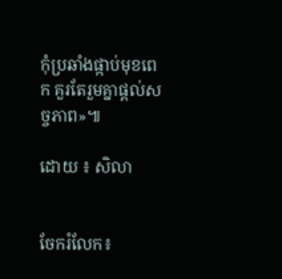កុំប្រឆាំងផ្កាប់មុខពេក គួរតែរួមគ្នាផ្តល់សច្ចភាព»៕

ដោយ ៖ សិលា


ចែករំលែក៖